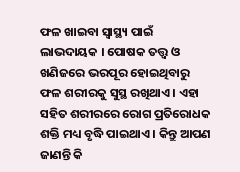ଫଳ ଖାଇବା ସ୍ୱାସ୍ଥ୍ୟ ପାଇଁ ଲାଭଦାୟକ । ପୋଷକ ତତ୍ତ୍ୱ ଓ ଖଣିଜରେ ଭରପୂର ହୋଇଥିବାରୁ ଫଳ ଶରୀରକୁ ସୁସ୍ଥ ରଖିଥାଏ । ଏହା ସହିତ ଶରୀରରେ ରୋଗ ପ୍ରତିରୋଧକ ଶକ୍ତି ମଧ୍ୟ ବୃଦ୍ଧି ପାଇଥାଏ । କିନ୍ତୁ ଆପଣ ଜାଣନ୍ତି କି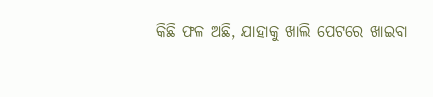କିଛି ଫଳ ଅଛି, ଯାହାକୁ ଖାଲି ପେଟରେ ଖାଇବା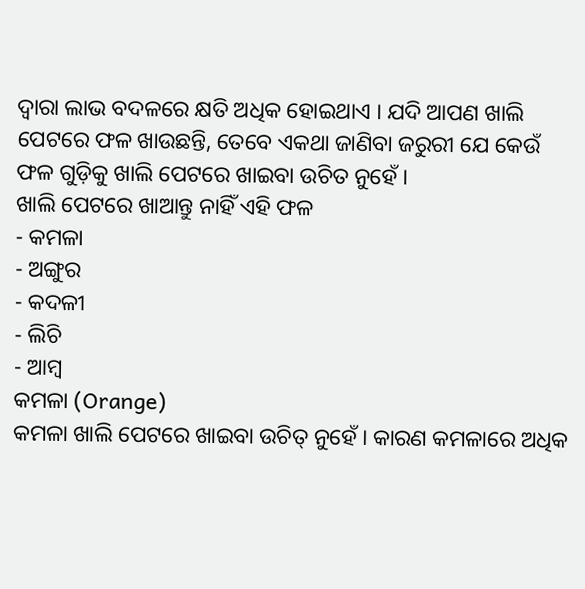ଦ୍ୱାରା ଲାଭ ବଦଳରେ କ୍ଷତି ଅଧିକ ହୋଇଥାଏ । ଯଦି ଆପଣ ଖାଲି ପେଟରେ ଫଳ ଖାଉଛନ୍ତି, ତେବେ ଏକଥା ଜାଣିବା ଜରୁରୀ ଯେ କେଉଁ ଫଳ ଗୁଡ଼ିକୁ ଖାଲି ପେଟରେ ଖାଇବା ଉଚିତ ନୁହେଁ ।
ଖାଲି ପେଟରେ ଖାଆନ୍ତୁ ନାହିଁ ଏହି ଫଳ
- କମଳା
- ଅଙ୍ଗୁର
- କଦଳୀ
- ଲିଚି
- ଆମ୍ବ
କମଳା (Orange)
କମଳା ଖାଲି ପେଟରେ ଖାଇବା ଉଚିତ୍ ନୁହେଁ । କାରଣ କମଳାରେ ଅଧିକ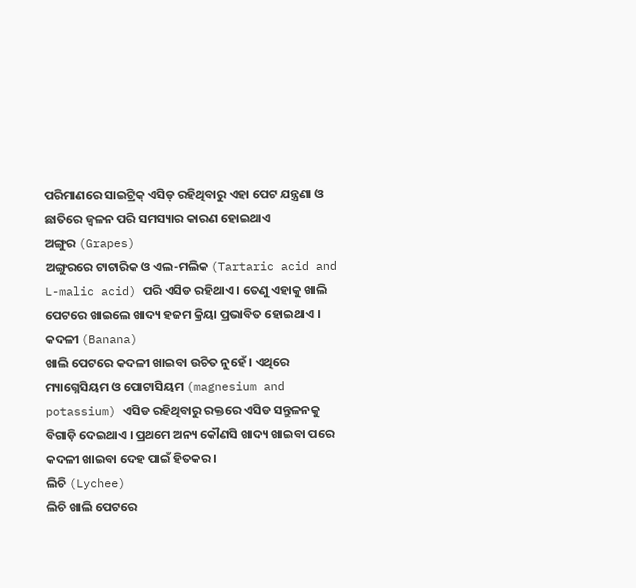ପରିମାଣରେ ସାଇଟ୍ରିକ୍ ଏସିଡ୍ ରହିଥିବାରୁ ଏହା ପେଟ ଯନ୍ତ୍ରଣା ଓ ଛାତିରେ ଜ୍ୱଳନ ପରି ସମସ୍ୟାର କାରଣ ହୋଇଥାଏ
ଅଙ୍ଗୁର (Grapes)
ଅଙ୍ଗୁରରେ ଟାଟାରିକ ଓ ଏଲ-ମଲିକ (Tartaric acid and L-malic acid) ପରି ଏସିଡ ରହିଥାଏ । ତେଣୁ ଏହାକୁ ଖାଲି ପେଟରେ ଖାଇଲେ ଖାଦ୍ୟ ହଜମ କ୍ରିୟା ପ୍ରଭାବିତ ହୋଇଥାଏ ।
କଦଳୀ (Banana)
ଖାଲି ପେଟରେ କଦଳୀ ଖାଇବା ଉଚିତ ନୁହେଁ । ଏଥିରେ ମ୍ୟାଗ୍ନେସିୟମ ଓ ପୋଟାସିୟମ (magnesium and potassium) ଏସିଡ ରହିଥିବାରୁ ରକ୍ତରେ ଏସିଡ ସନ୍ତୁଳନକୁ ବିଗାଡ଼ି ଦେଇଥାଏ । ପ୍ରଥମେ ଅନ୍ୟ କୌଣସି ଖାଦ୍ୟ ଖାଇବା ପରେ କଦଳୀ ଖାଇବା ଦେହ ପାଇଁ ହିତକର ।
ଲିଚି (Lychee)
ଲିଚି ଖାଲି ପେଟରେ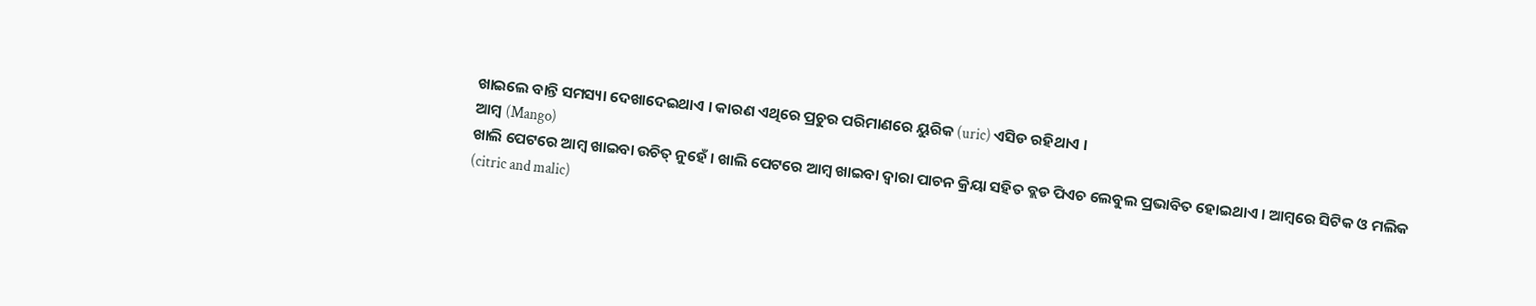ଖାଇଲେ ବାନ୍ତି ସମସ୍ୟା ଦେଖାଦେଇଥାଏ । କାରଣ ଏଥିରେ ପ୍ରଚୁର ପରିମାଣରେ ୟୁରିକ (uric) ଏସିଡ ରହିଥାଏ ।
ଆମ୍ବ (Mango)
ଖାଲି ପେଟରେ ଆମ୍ବ ଖାଇବା ଉଚିତ୍ ନୁହେଁ । ଖାଲି ପେଟରେ ଆମ୍ବ ଖାଇବା ଦ୍ୱାରା ପାଚନ କ୍ରିୟା ସହିତ ବ୍ଲଡ ପିଏଚ ଲେବୁଲ ପ୍ରଭାବିତ ହୋଇଥାଏ । ଆମ୍ବରେ ସିଟିକ ଓ ମଲିକ (citric and malic)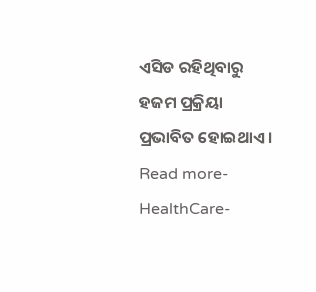ଏସିଡ ରହିଥିବାରୁ ହଜମ ପ୍ରକ୍ରିୟା ପ୍ରଭାବିତ ହୋଇଥାଏ ।
Read more- HealthCare-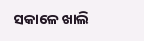ସକାଳେ ଖାଲି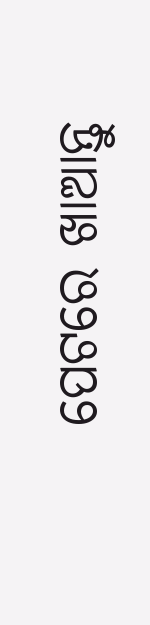ପେଟରେ ଖାଆନ୍ତୁ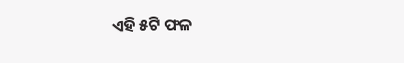ଏହି ୫ଟି ଫଳ